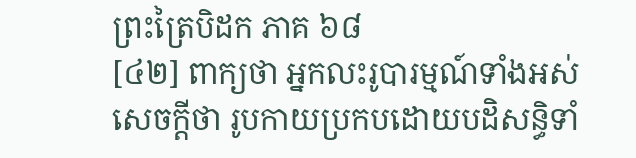ព្រះត្រៃបិដក ភាគ ៦៨
[៤២] ពាក្យថា អ្នកលះរូបារម្មណ៍ទាំងអស់ សេចក្តីថា រូបកាយប្រកបដោយបដិសន្ធិទាំ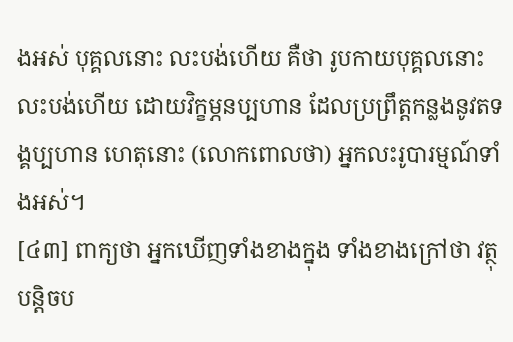ងអស់ បុគ្គលនោះ លះបង់ហើយ គឺថា រូបកាយបុគ្គលនោះលះបង់ហើយ ដោយវិក្ខម្ភនប្បហាន ដែលប្រព្រឹត្តកន្លងនូវតទង្គប្បហាន ហេតុនោះ (លោកពោលថា) អ្នកលះរូបារម្មណ៍ទាំងអស់។
[៤៣] ពាក្យថា អ្នកឃើញទាំងខាងក្នុង ទាំងខាងក្រៅថា វត្ថុបន្តិចប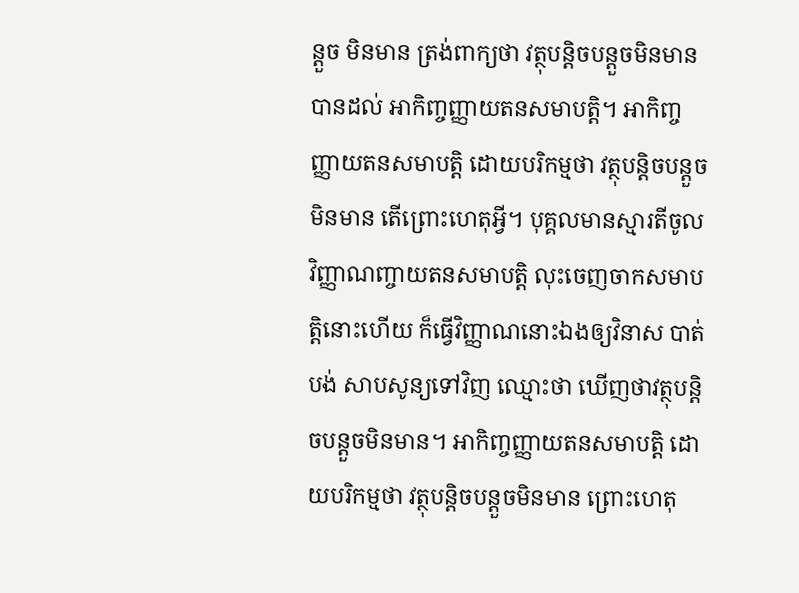ន្តួច មិនមាន ត្រង់ពាក្យថា វត្ថុបន្តិចបន្តួចមិនមាន បានដល់ អាកិញ្ចញ្ញាយតនសមាបត្តិ។ អាកិញ្ចញ្ញាយតនសមាបត្តិ ដោយបរិកម្មថា វត្ថុបន្តិចបន្តួចមិនមាន តើព្រោះហេតុអ្វី។ បុគ្គលមានស្មារតីចូលវិញ្ញាណញ្ចាយតនសមាបត្តិ លុះចេញចាកសមាបត្តិនោះហើយ ក៏ធ្វើវិញ្ញាណនោះឯងឲ្យវិនាស បាត់បង់ សាបសូន្យទៅវិញ ឈ្មោះថា ឃើញថាវត្ថុបន្តិចបន្តួចមិនមាន។ អាកិញ្ចញ្ញាយតនសមាបត្តិ ដោយបរិកម្មថា វត្ថុបន្តិចបន្តួចមិនមាន ព្រោះហេតុ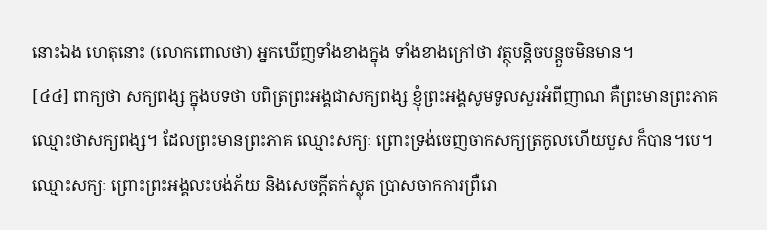នោះឯង ហេតុនោះ (លោកពោលថា) អ្នកឃើញទាំងខាងក្នុង ទាំងខាងក្រៅថា វត្ថុបន្តិចបន្តួចមិនមាន។
[៤៤] ពាក្យថា សក្យពង្ស ក្នុងបទថា បពិត្រព្រះអង្គជាសក្យពង្ស ខ្ញុំព្រះអង្គសូមទូលសួរអំពីញាណ គឺព្រះមានព្រះភាគ ឈ្មោះថាសក្យពង្ស។ ដែលព្រះមានព្រះភាគ ឈ្មោះសក្យៈ ព្រោះទ្រង់ចេញចាកសក្យត្រកូលហើយបួស ក៏បាន។បេ។ ឈ្មោះសក្យៈ ព្រោះព្រះអង្គលះបង់ភ័យ និងសេចក្តីតក់ស្លុត ប្រាសចាកការព្រឺរោ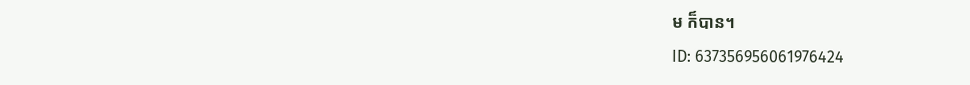ម ក៏បាន។
ID: 637356956061976424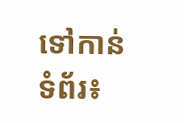ទៅកាន់ទំព័រ៖